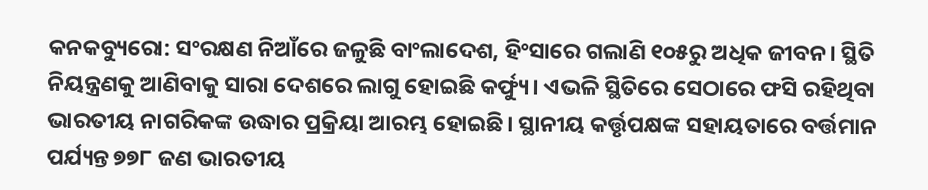କନକବ୍ୟୁରୋ: ସଂରକ୍ଷଣ ନିଆଁରେ ଜଳୁଛି ବାଂଲାଦେଶ, ହିଂସାରେ ଗଲାଣି ୧୦୫ରୁ ଅଧିକ ଜୀବନ। ସ୍ଥିତି ନିୟନ୍ତ୍ରଣକୁ ଆଣିବାକୁ ସାରା ଦେଶରେ ଲାଗୁ ହୋଇଛି କର୍ଫ୍ୟୁ। ଏଭଳି ସ୍ଥିତିରେ ସେଠାରେ ଫସି ରହିଥିବା ଭାରତୀୟ ନାଗରିକଙ୍କ ଉଦ୍ଧାର ପ୍ରକ୍ରିୟା ଆରମ୍ଭ ହୋଇଛି। ସ୍ଥାନୀୟ କର୍ତ୍ତୃପକ୍ଷଙ୍କ ସହାୟତାରେ ବର୍ତ୍ତମାନ ପର୍ଯ୍ୟନ୍ତ ୭୭୮ ଜଣ ଭାରତୀୟ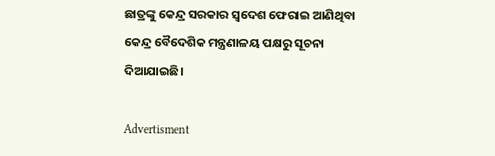ଛାତ୍ରଙ୍କୁ କେନ୍ଦ୍ର ସରକାର ସ୍ବଦେଶ ଫେରାଇ ଆଣିଥିବା କେନ୍ଦ୍ର ବୈଦେଶିକ ମନ୍ତ୍ରଣାଳୟ ପକ୍ଷରୁ ସୂଚନା ଦିଆଯାଇଛି।

Advertisment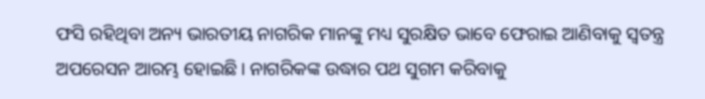ଫସି ରହିଥିବା ଅନ୍ୟ ଭାରତୀୟ ନାଗରିକ ମାନଙ୍କୁ ମଧ୍ୟ ସୁରକ୍ଷିତ ଭାବେ ଫେରାଇ ଆଣିବାକୁ ସ୍ବତନ୍ତ୍ର ଅପରେସନ ଆରମ୍ଭ ହୋଇଛି। ନାଗରିକଙ୍କ ଉଦ୍ଧାର ପଥ ସୁଗମ କରିବାକୁ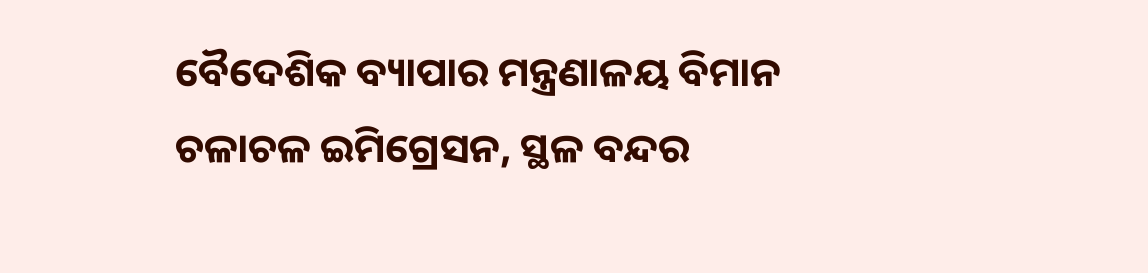ବୈଦେଶିକ ବ୍ୟାପାର ମନ୍ତ୍ରଣାଳୟ ବିମାନ ଚଳାଚଳ ଇମିଗ୍ରେସନ, ସ୍ଥଳ ବନ୍ଦର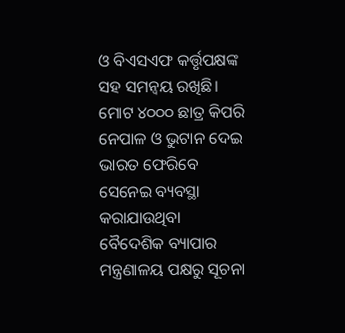ଓ ବିଏସଏଫ କର୍ତ୍ତୃପକ୍ଷଙ୍କ ସହ ସମନ୍ବୟ ରଖିଛି। ମୋଟ ୪୦୦୦ ଛାତ୍ର କିପରି ନେପାଳ ଓ ଭୁଟାନ ଦେଇ ଭାରତ ଫେରିବେ ସେନେଇ ବ୍ୟବସ୍ଥା କରାଯାଉଥିବା ବୈଦେଶିକ ବ୍ୟାପାର ମନ୍ତ୍ରଣାଳୟ ପକ୍ଷରୁ ସୂଚନା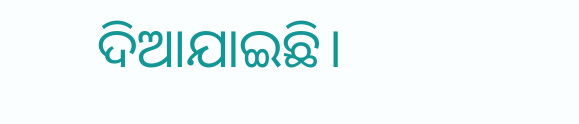ଦିଆଯାଇଛି।